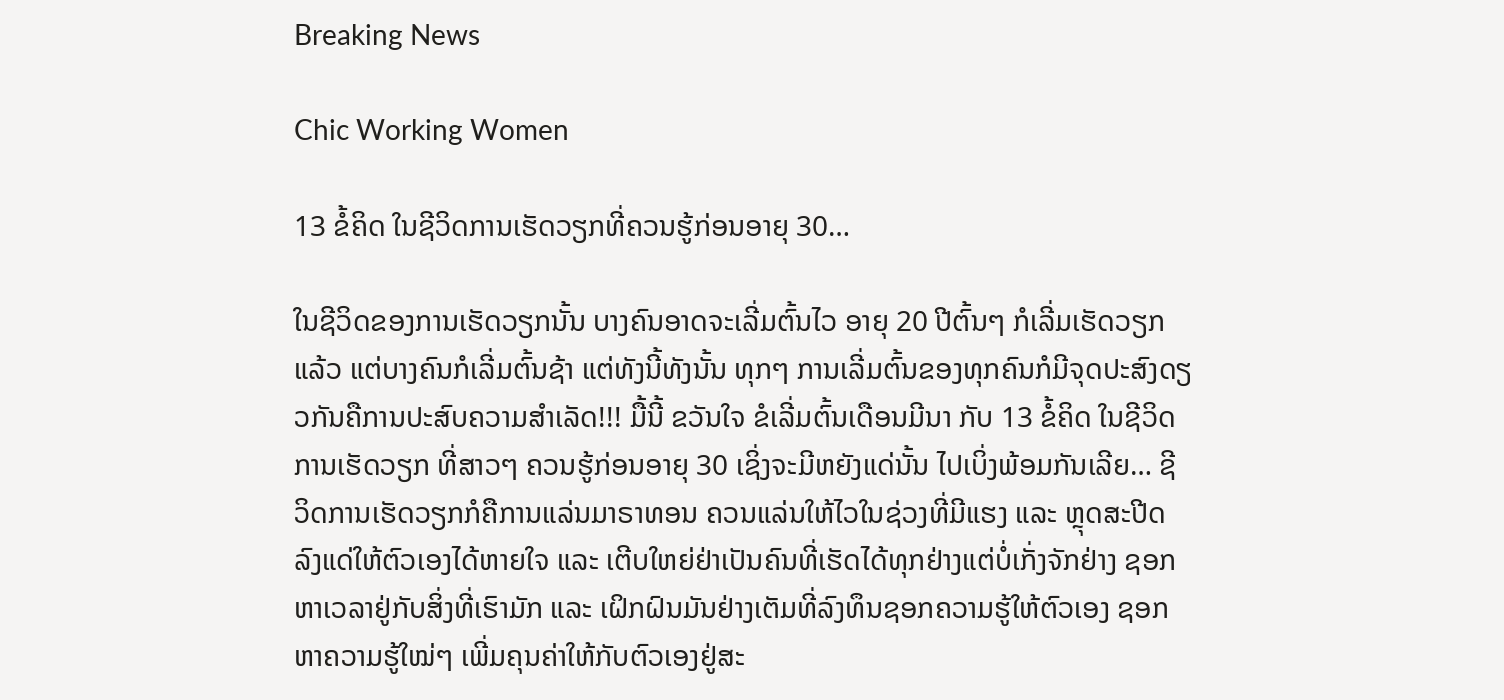Breaking News

Chic Working Women

13 ຂໍ້ຄິດ ໃນຊີວິດການເຮັດວຽກທີ່ຄວນຮູ້ກ່ອນອາຍຸ 30…

ໃນຊີວິດຂອງການເຮັດວຽກນັ້ນ ບາງຄົນອາດຈະເລີ່ມຕົ້ນໄວ ອາຍຸ 20 ປີຕົ້ນໆ ກໍເລີ່ມເຮັດວຽກແລ້ວ ແຕ່ບາງຄົນກໍເລີ່ມຕົ້ນຊ້າ ແຕ່ທັງນີ້ທັງນັ້ນ ທຸກໆ ການເລີ່ມຕົ້ນຂອງທຸກຄົນກໍມີຈຸດປະສົງດຽວກັນຄືການປະສົບຄວາມສໍາເລັດ!!! ມື້ນີ້ ຂວັນໃຈ ຂໍເລີ່ມຕົ້ນເດືອນມີນາ ກັບ 13 ຂໍ້ຄິດ ໃນຊີວິດການເຮັດວຽກ ທີ່ສາວໆ ຄວນຮູ້ກ່ອນອາຍຸ 30 ເຊິ່ງຈະມີຫຍັງແດ່ນັ້ນ ໄປເບິ່ງພ້ອມກັນເລີຍ… ຊີວິດການເຮັດວຽກກໍຄືການແລ່ນມາຣາທອນ ຄວນແລ່ນໃຫ້ໄວໃນຊ່ວງທີ່ມີແຮງ ແລະ ຫຼຸດສະປີດລົງແດ່ໃຫ້ຕົວເອງໄດ້ຫາຍໃຈ ແລະ ເຕີບໃຫຍ່ຢ່າເປັນຄົນທີ່ເຮັດໄດ້ທຸກຢ່າງແຕ່ບໍ່ເກັ່ງຈັກຢ່າງ ຊອກຫາເວລາຢູ່ກັບສິ່ງທີ່ເຮົາມັກ ແລະ ເຝິກຝົນມັນຢ່າງເຕັມທີ່ລົງທຶນຊອກຄວາມຮູ້ໃຫ້ຕົວເອງ ຊອກຫາຄວາມຮູ້ໃໝ່ໆ ເພີ່ມຄຸນຄ່າໃຫ້ກັບຕົວເອງຢູ່ສະ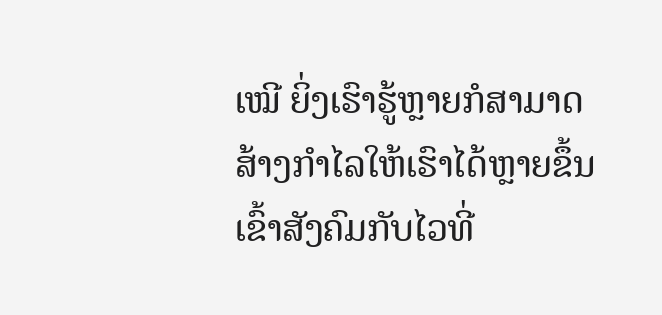ເໝີ ຍິ່ງເຮົາຮູ້ຫຼາຍກໍສາມາດສ້າງກໍາໄລໃຫ້ເຮົາໄດ້ຫຼາຍຂຶ້ນເຂົ້າສັງຄົມກັບໄວທີ່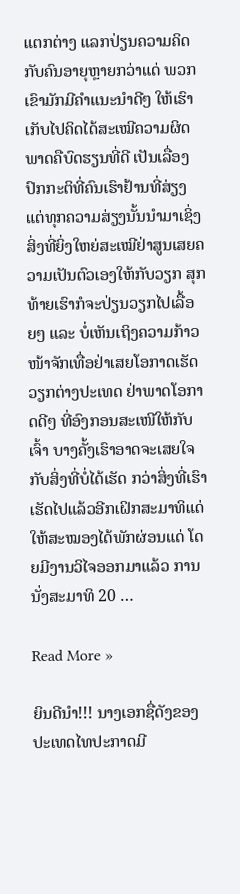ແຕກຕ່າງ ແລກປ່ຽນຄວາມຄິດກັບຄົນອາຍຸຫຼາຍກວ່າແດ່ ພວກເຂົາມັກມີຄໍາແນະນໍາດີໆ ໃຫ້ເຮົາເກັບໄປຄິດໄດ້ສະເໝີຄວາມຜິດພາດຄືບົດຮຽນທີ່ດີ ເປັນເລື່ອງປົກກະຕິທີ່ຄົນເຮົາຢ້ານທີ່ສ່ຽງ ແຕ່ທຸກຄວາມສ່ຽງນັ້ນນໍາມາເຊິ່ງສິ່ງທີ່ຍິ່ງໃຫຍ່ສະເໝີຢ່າສູນເສຍຄວາມເປັນຕົວເອງໃຫ້ກັບວຽກ ສຸກທ້າຍເຮົາກໍຈະປ່ຽນວຽກໄປເລື້ອຍໆ ແລະ ບໍ່ເຫັນເຖິງຄວາມກ້າວໜ້າຈັກເທື່ອຢ່າເສຍໂອກາດເຮັດວຽກຕ່າງປະເທດ ຢ່າພາດໂອກາດດີໆ ທີ່ອົງກອນສະເໜີໃຫ້ກັບເຈົ້າ ບາງຄັ້ງເຮົາອາດຈະເສຍໃຈກັບສິ່ງທີ່ບໍ່ໄດ້ເຮັດ ກວ່າສິ່ງທີ່ເຮົາເຮັດໄປແລ້ວອີກເຝິກສະມາທິແດ່ ໃຫ້ສະໝອງໄດ້ພັກຜ່ອນແດ່ ໂດຍມີງານວິໄຈອອກມາແລ້ວ ການນັ່ງສະມາທິ 20 …

Read More »

ຍິນດີນໍາ!!! ນາງເອກຊື່ດັງຂອງປະເທດໄທປະກາດມີ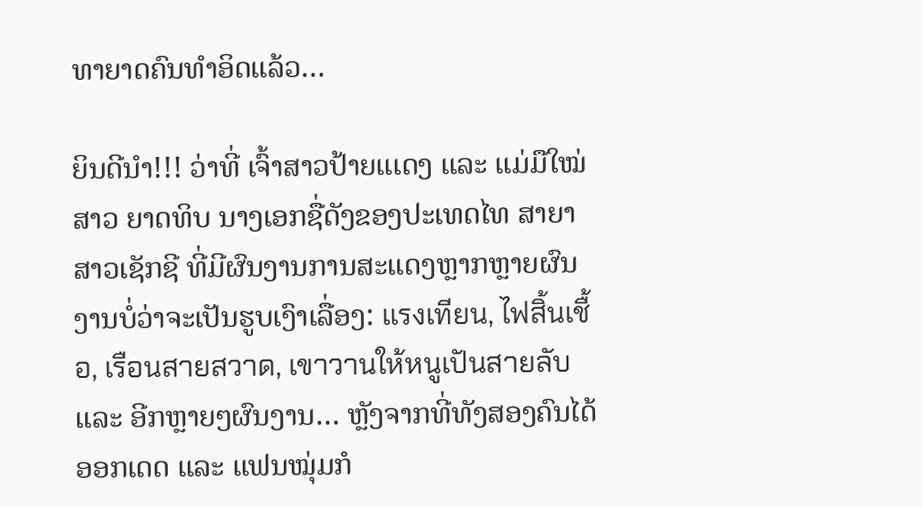ທາຍາດຄົນທໍາອິດແລ້ວ…

ຍິນດີນໍາ!!! ວ່າທີ່ ເຈົ້າສາວປ້າຍແເດງ ແລະ ແມ່ມືໃໝ່ ສາວ ຍາດທິບ ນາງເອກຊື່ດັງຂອງປະເທດໄທ ສາຍາສາວເຊັກຊີ ທີ່ມີຜົນງານການສະແດງຫຼາກຫຼາຍຜົນງານບໍ່ວ່າຈະເປັນຮູບເງົາເລື່ອງ: แรงเทียน, ไฟสิ้นเชื้อ, เรือนสายสวาด, เขาวานให้หนูเปันสายลับ ແລະ ອີກຫຼາຍໆຜົນງານ… ຫຼັງຈາກທີ່ທັງສອງຄົນໄດ້ອອກເດດ ແລະ ແຟນໝຸ່ມກໍ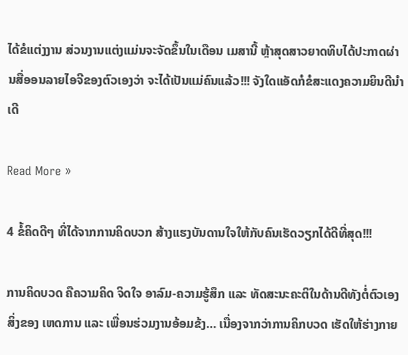ໄດ້ຂໍແຕ່ງງານ ສ່ວນງານແຕ່ງແມ່ນຈະຈັດຂຶ້ນໃນເດືອນ ເມສານີ້ ຫຼ້າສຸດສາວຍາດທິບໄດ້ປະກາດຜ່ານສື່ອອນລາຍໄອຈີຂອງຕົວເອງວ່າ ຈະໄດ້ເປັນແມ່ຄົນແລ້ວ!!! ຈັງໃດແອັດກໍຂໍສະແດງຄວາມຍິນດີນໍາເດີ

Read More »

4 ຂໍ້ຄິດດີໆ ທີ່ໄດ້ຈາກການຄິດບວກ ສ້າງແຮງບັນດານໃຈໃຫ້ກັບຄົນເຮັດວຽກໄດ້ດີທີ່ສຸດ!!!

ການຄິດບວດ ຄືຄວາມຄິດ ຈິດໃຈ ອາລົມ-ຄວາມຮູ້ສຶກ ແລະ ທັດສະນະຄະຕິໃນດ້ານດີທັງຕໍ່ຕົວເອງ ສິ່ງຂອງ ເຫດການ ແລະ ເພື່ອນຮ່ວມງານອ້ອມຂ້ງ… ເນື່ອງຈາກວ່າການຄິກບວດ ເຮັດໃຫ້ຮ່າງກາຍ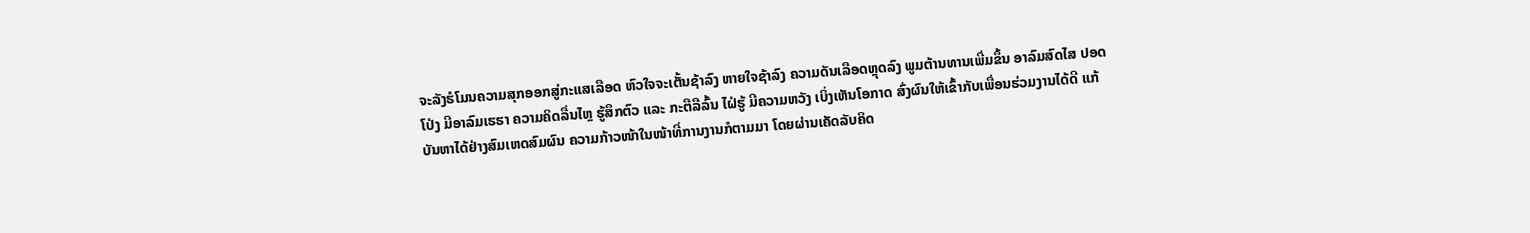ຈະລັງຮໍໂມນຄວາມສຸກອອກສູ່ກະແສເລືອດ ຫົວໃຈຈະເຕັ້ນຊ້າລົງ ຫາຍໃຈຊ້າລົງ ຄວາມດັນເລືອດຫຼຸດລົງ ພູມຕ້ານທານເພີ່ມຂຶ້ນ ອາລົມສົດໄສ ປອດໂປ່ງ ມີອາລົມເຮຮາ ຄວາມຄິດລື່ນໄຫຼ ຮູ້ສຶກຕົວ ແລະ ກະຕືລືລົ້ນ ໄຝ່ຮູ້ ມີຄວາມຫວັງ ເບິ່ງເຫັນໂອກາດ ສົ່ງຜົນໃຫ້ເຂົ້າກັບເພື່ອນຮ່ວມງານໄດ້ດີ ແກ້ບັນຫາໄດ້ຢ່າງສົມເຫດສົມຜົນ ຄວາມກ້າວໜ້າໃນໜ້າທີ່ການງານກໍຕາມມາ ໂດຍຜ່ານເຄັດລັບຄິດ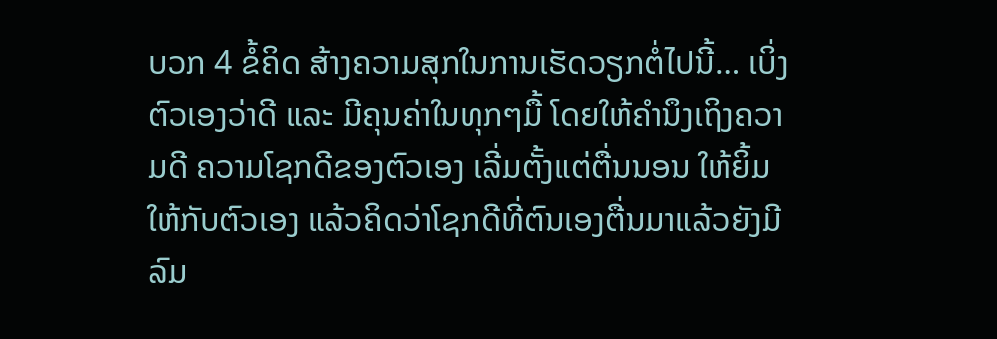ບວກ 4 ຂໍ້ຄິດ ສ້າງຄວາມສຸກໃນການເຮັດວຽກຕໍ່ໄປນີ້… ເບິ່ງຕົວເອງວ່າດີ ແລະ ມີຄຸນຄ່າໃນທຸກໆມື້ ໂດຍໃຫ້ຄໍານຶງເຖິງຄວາມດີ ຄວາມໂຊກດີຂອງຕົວເອງ ເລີ່ມຕັ້ງແຕ່ຕື່ນນອນ ໃຫ້ຍິ້ມໃຫ້ກັບຕົວເອງ ແລ້ວຄິດວ່າໂຊກດີທີ່ຕົນເອງຕື່ນມາແລ້ວຍັງມີລົມ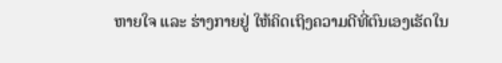ຫາຍໃຈ ແລະ ຮ່າງກາຍຢູ່ ໃຫ້ຄິດເຖິງຄວາມດີທີ່ຕົນເອງເຮັດໃນ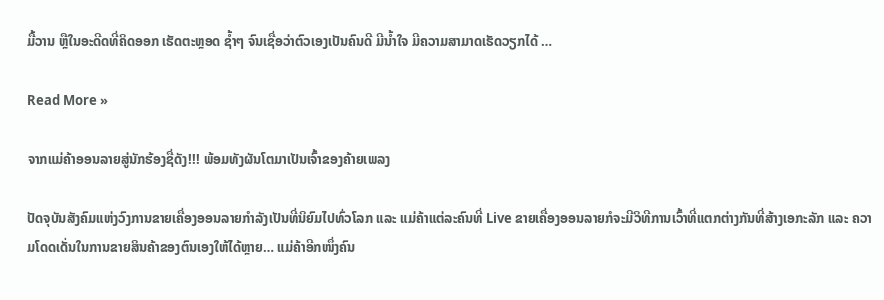ມື້ວານ ຫຼືໃນອະດີດທີ່ຄິດອອກ ເຮັດຕະຫຼອດ ຊໍ້າໆ ຈົນເຊື່ອວ່າຕົວເອງເປັນຄົນດີ ມີນໍ້າໃຈ ມີຄວາມສາມາດເຮັດວຽກໄດ້ …

Read More »

ຈາກແມ່ຄ້າອອນລາຍສູ່ນັກຮ້ອງຊື່ດັງ!!! ພ້ອມທັງຜັນໂຕມາເປັນເຈົ້າຂອງຄ້າຍເພລງ

ປັດຈຸບັນສັງຄົມແຫ່ງວົງການຂາຍເຄື່ອງອອນລາຍກໍາລັງເປັນທີ່ນິຍົມໄປທົ່ວໂລກ ແລະ ແມ່ຄ້າແຕ່ລະຄົນທີ່ Live ຂາຍເຄື່ອງອອນລາຍກໍຈະມີວິທີການເວົ້າທີ່ແຕກຕ່າງກັນທີ່ສ້າງເອກະລັກ ແລະ ຄວາມໂດດເດັ່ນໃນການຂາຍສິນຄ້າຂອງຕົນເອງໃຫ້ໄດ້ຫຼາຍ… ແມ່ຄ້າອີກໜຶ່ງຄົນ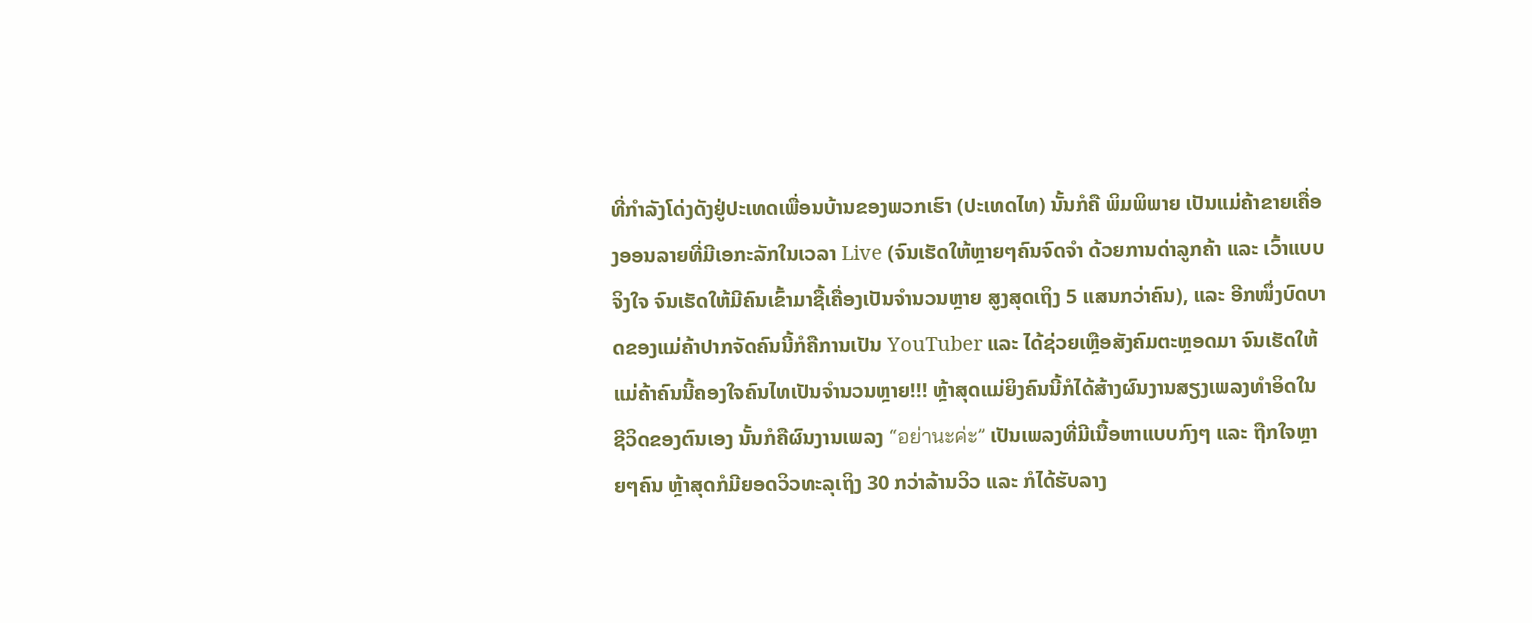ທີ່ກໍາລັງໂດ່ງດັງຢູ່ປະເທດເພື່ອນບ້ານຂອງພວກເຮົາ (ປະເທດໄທ) ນັ້ນກໍຄື ພິມພິພາຍ ເປັນແມ່ຄ້າຂາຍເຄື່ອງອອນລາຍທີ່ມີເອກະລັກໃນເວລາ Live (ຈົນເຮັດໃຫ້ຫຼາຍໆຄົນຈົດຈໍາ ດ້ວຍການດ່າລູກຄ້າ ແລະ ເວົ້າແບບຈິງໃຈ ຈົນເຮັດໃຫ້ມີຄົນເຂົ້າມາຊື້ເຄື່ອງເປັນຈໍານວນຫຼາຍ ສູງສຸດເຖິງ 5 ແສນກວ່າຄົນ), ແລະ ອີກໜຶ່ງບົດບາດຂອງແມ່ຄ້າປາກຈັດຄົນນີ້ກໍຄືການເປັນ YouTuber ແລະ ໄດ້ຊ່ວຍເຫຼືອສັງຄົມຕະຫຼອດມາ ຈົນເຮັດໃຫ້ແມ່ຄ້າຄົນນີ້ຄອງໃຈຄົນໄທເປັນຈໍານວນຫຼາຍ!!! ຫຼ້າສຸດແມ່ຍິງຄົນນີ້ກໍໄດ້ສ້າງຜົນງານສຽງເພລງທໍາອິດໃນຊີວິດຂອງຕົນເອງ ນັ້ນກໍຄືຜົນງານເພລງ “อย่านะค่ะ” ເປັນເພລງທີ່ມີເນື້ອຫາແບບກົງໆ ແລະ ຖືກໃຈຫຼາຍໆຄົນ ຫຼ້າສຸດກໍມີຍອດວິວທະລຸເຖິງ 30 ກວ່າລ້ານວິວ ແລະ ກໍໄດ້ຮັບລາງ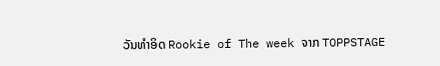ວັນທໍາອິດ Rookie of The week ຈາກ TOPPSTAGE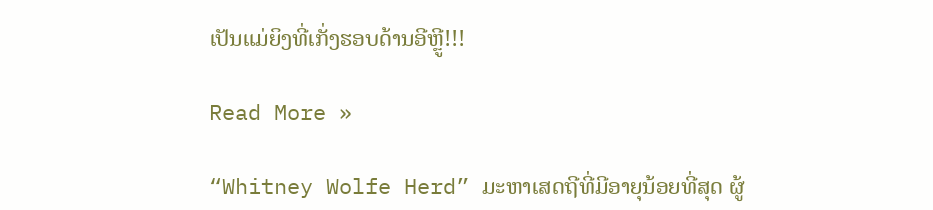ເປັນແມ່ຍິງທີ່ເກັ່ງຮອບດ້ານອີຫຼູີ!!!

Read More »

“Whitney Wolfe Herd” ມະຫາເສດຖີທີ່ມີອາຍຸນ້ອຍທີ່ສຸດ ຜູ້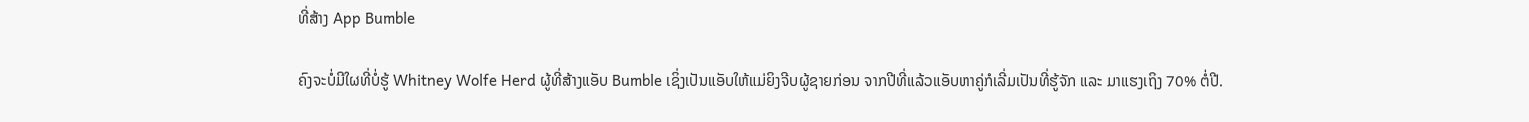ທີ່ສ້າງ App Bumble

ຄົງຈະບໍ່ມີໃຜທີ່ບໍ່ຮູ້ Whitney Wolfe Herd ຜູ້ທີ່ສ້າງແອັບ Bumble ເຊິ່ງເປັນແອັບໃຫ້ແມ່ຍິງຈີບຜູ້ຊາຍກ່ອນ ຈາກປີທີ່ແລ້ວແອັບຫາຄູ່ກໍເລີ່ມເປັນທີ່ຮູ້ຈັກ ແລະ ມາແຮງເຖິງ 70% ຕໍ່ປີ.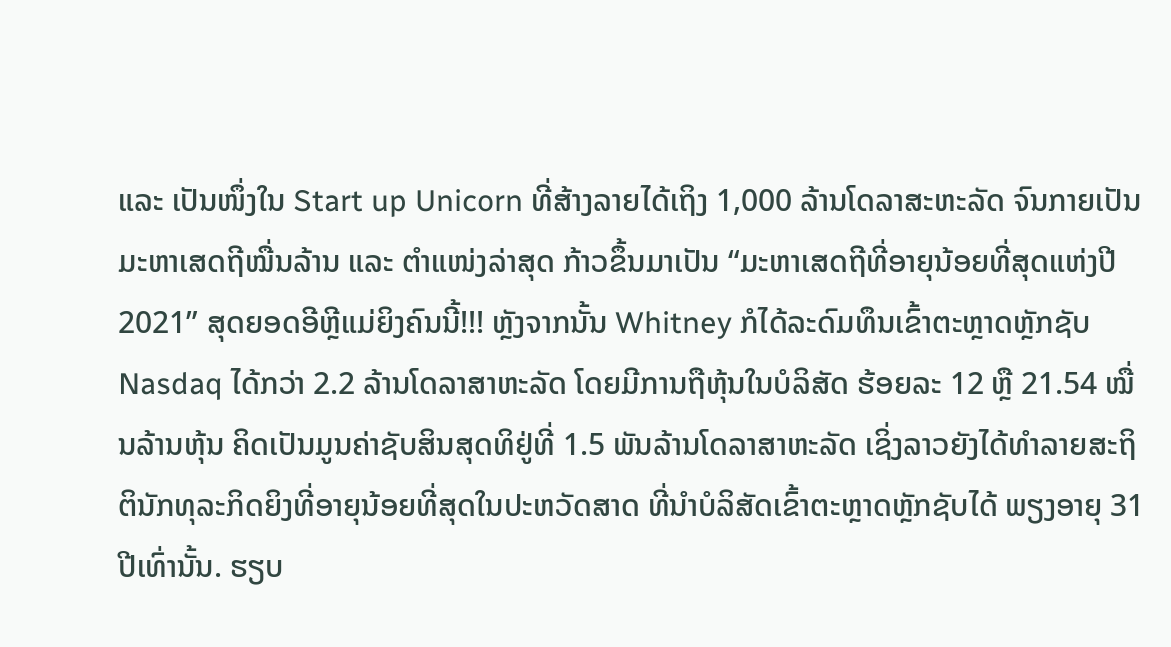ແລະ ເປັນໜຶ່ງໃນ Start up Unicorn ທີ່ສ້າງລາຍໄດ້ເຖິງ 1,000 ລ້ານໂດລາສະຫະລັດ ຈົນກາຍເປັນມະຫາເສດຖີໝື່ນລ້ານ ແລະ ຕໍາແໜ່ງລ່າສຸດ ກ້າວຂຶ້ນມາເປັນ “ມະຫາເສດຖີທີ່ອາຍຸນ້ອຍທີ່ສຸດແຫ່ງປີ 2021” ສຸດຍອດອີຫຼີແມ່ຍິງຄົນນີ້!!! ຫຼັງຈາກນັ້ນ Whitney ກໍໄດ້ລະດົມທຶນເຂົ້າຕະຫຼາດຫຼັກຊັບ Nasdaq ໄດ້ກວ່າ 2.2 ລ້ານໂດລາສາຫະລັດ ໂດຍມີການຖືຫຸ້ນໃນບໍລິສັດ ຮ້ອຍລະ 12 ຫຼື 21.54 ໝື່ນລ້ານຫຸ້ນ ຄິດເປັນມູນຄ່າຊັບສິນສຸດທິຢູ່ທີ່ 1.5 ພັນລ້ານໂດລາສາຫະລັດ ເຊິ່ງລາວຍັງໄດ້ທໍາລາຍສະຖິຕິນັກທຸລະກິດຍິງທີ່ອາຍຸນ້ອຍທີ່ສຸດໃນປະຫວັດສາດ ທີ່ນໍາບໍລິສັດເຂົ້າຕະຫຼາດຫຼັກຊັບໄດ້ ພຽງອາຍຸ 31 ປີເທົ່ານັ້ນ. ຮຽບ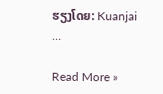ຮຽງໂດຍ: Kuanjai …

Read More »